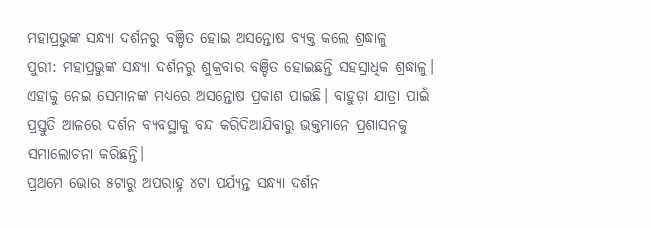ମହାପ୍ରଭୁଙ୍କ ସନ୍ଧ୍ୟା ଦର୍ଶନରୁ ବଞ୍ଚିତ ହୋଇ ଅସନ୍ତୋଷ ବ୍ୟକ୍ତ କଲେ ଶ୍ରଦ୍ଧାଳୁ
ପୁରୀ: ମହାପ୍ରଭୁଙ୍କ ସନ୍ଧ୍ୟା ଦର୍ଶନରୁ ଶୁକ୍ରବାର ବଞ୍ଚିତ ହୋଇଛନ୍ତି ସହସ୍ରାଧିକ ଶ୍ରଦ୍ଧାଳୁ। ଏହାକୁ ନେଇ ସେମାନଙ୍କ ମଧ୍ୟରେ ଅସନ୍ତୋଷ ପ୍ରକାଶ ପାଇଛି। ବାହୁଡ଼ା ଯାତ୍ରା ପାଇଁ ପ୍ରସ୍ତୁତି ଆଳରେ ଦର୍ଶନ ବ୍ୟବସ୍ଥାକୁ ବନ୍ଦ କରିଦିଆଯିବାରୁ ଭକ୍ତମାନେ ପ୍ରଶାସନକୁ ସମାଲୋଚନା କରିଛନ୍ତି।
ପ୍ରଥମେ ଭୋର ୫ଟାରୁ ଅପରାହ୍ନ ୪ଟା ପର୍ଯ୍ୟନ୍ତ ସନ୍ଧ୍ୟା ଦର୍ଶନ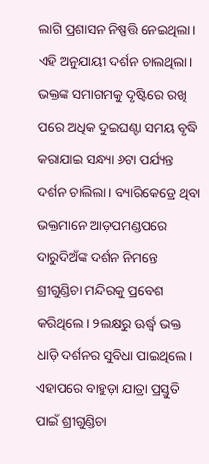ଲାଗି ପ୍ରଶାସନ ନିଷ୍ପତ୍ତି ନେଇଥିଲା। ଏହି ଅନୁଯାୟୀ ଦର୍ଶନ ଚାଲଥିଲା। ଭକ୍ତଙ୍କ ସମାଗମକୁ ଦୃଷ୍ଟିରେ ରଖି ପରେ ଅଧିକ ଦୁଇଘଣ୍ଟା ସମୟ ବୃଦ୍ଧି କରାଯାଇ ସନ୍ଧ୍ୟା ୬ଟା ପର୍ଯ୍ୟନ୍ତ ଦର୍ଶନ ଚାଲିଲା। ବ୍ୟାରିକେଡ୍ରେ ଥିବା ଭକ୍ତମାନେ ଆଡ଼ପମଣ୍ଡପରେ ଦାରୁଦିଅଁଙ୍କ ଦର୍ଶନ ନିମନ୍ତେ ଶ୍ରୀଗୁଣ୍ଡିଚା ମନ୍ଦିରକୁ ପ୍ରବେଶ କରିଥିଲେ। ୨ଲକ୍ଷରୁ ଊର୍ଦ୍ଧ୍ୱ ଭକ୍ତ ଧାଡ଼ି ଦର୍ଶନର ସୁବିଧା ପାଇଥିଲେ। ଏହାପରେ ବାହୁଡ଼ା ଯାତ୍ରା ପ୍ରସ୍ତୁତି ପାଇଁ ଶ୍ରୀଗୁଣ୍ଡିଚା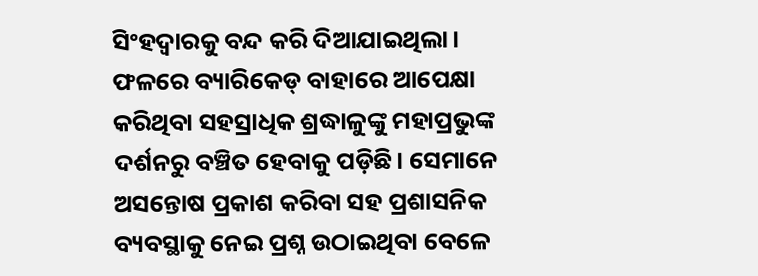ସିଂହଦ୍ୱାରକୁ ବନ୍ଦ କରି ଦିଆଯାଇଥିଲା। ଫଳରେ ବ୍ୟାରିକେଡ୍ ବାହାରେ ଆପେକ୍ଷା କରିଥିବା ସହସ୍ରାଧିକ ଶ୍ରଦ୍ଧାଳୁଙ୍କୁ ମହାପ୍ରଭୁଙ୍କ ଦର୍ଶନରୁ ବଞ୍ଚିତ ହେବାକୁ ପଡ଼ିଛି। ସେମାନେ ଅସନ୍ତୋଷ ପ୍ରକାଶ କରିବା ସହ ପ୍ରଶାସନିକ ବ୍ୟବସ୍ଥାକୁ ନେଇ ପ୍ରଶ୍ନ ଉଠାଇଥିବା ବେଳେ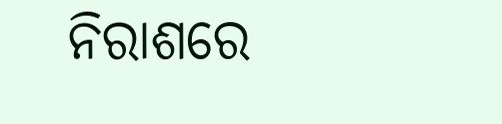ନିରାଶରେ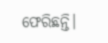ଫେରିଛନ୍ତି।